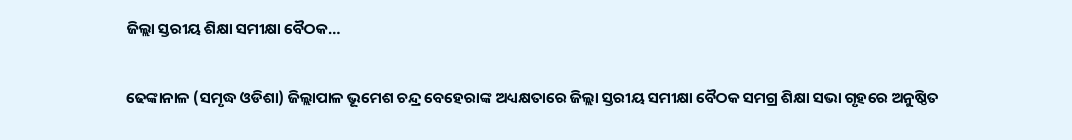ଜିଲ୍ଲା ସ୍ତରୀୟ ଶିକ୍ଷା ସମୀକ୍ଷା ବୈଠକ…

ଢେଙ୍କାନାଳ (ସମୃଦ୍ଧ ଓଡିଶା) ଜିଲ୍ଲାପାଳ ଭୂମେଶ ଚନ୍ଦ୍ର ବେହେରାଙ୍କ ଅଧ୍ୟକ୍ଷତାରେ ଜିଲ୍ଲା ସ୍ତରୀୟ ସମୀକ୍ଷା ବୈଠକ ସମଗ୍ର ଶିକ୍ଷା ସଭା ଗୃହରେ ଅନୁଷ୍ଠିତ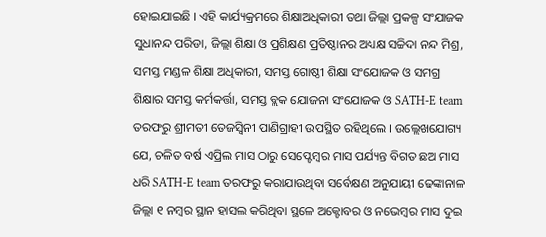ହୋଇଯାଇଛି । ଏହି କାର୍ଯ୍ୟକ୍ରମରେ ଶିକ୍ଷାଅଧିକାରୀ ତଥା ଜିଲ୍ଲା ପ୍ରକଳ୍ପ ସଂଯାଜକ ସୁଧାନନ୍ଦ ପରିଡା, ଜିଲ୍ଲା ଶିକ୍ଷା ଓ ପ୍ରଶିକ୍ଷଣ ପ୍ରତିଷ୍ଠାନର ଅଧ୍ୟକ୍ଷ ସଚ୍ଚିଦା ନନ୍ଦ ମିଶ୍ର, ସମସ୍ତ ମଣ୍ଡଳ ଶିକ୍ଷା ଅଧିକାରୀ, ସମସ୍ତ ଗୋଷ୍ଠୀ ଶିକ୍ଷା ସଂଯୋଜକ ଓ ସମଗ୍ର ଶିକ୍ଷାର ସମସ୍ତ କର୍ମକର୍ତ୍ତା, ସମସ୍ତ ବ୍ଲକ ଯୋଜନା ସଂଯୋଜକ ଓ SATH-E team ତରଫରୁ ଶ୍ରୀମତୀ ତେଜସ୍ୱିନୀ ପାଣିଗ୍ରାହୀ ଉପସ୍ଥିତ ରହିଥିଲେ । ଉଲ୍ଲେଖଯୋଗ୍ୟ ଯେ, ଚଳିତ ବର୍ଷ ଏପ୍ରିଲ ମାସ ଠାରୁ ସେପ୍ଟେମ୍ବର ମାସ ପର୍ଯ୍ୟନ୍ତ ବିଗତ ଛଅ ମାସ ଧରି SATH-E team ତରଫରୁ କରାଯାଉଥିବା ସର୍ବେକ୍ଷଣ ଅନୁଯାୟୀ ଢେଙ୍କାନାଳ ଜିଲ୍ଲା ୧ ନମ୍ବର ସ୍ଥାନ ହାସଲ କରିଥିବା ସ୍ଥଳେ ଅକ୍ଟୋବର ଓ ନଭେମ୍ବର ମାସ ଦୁଇ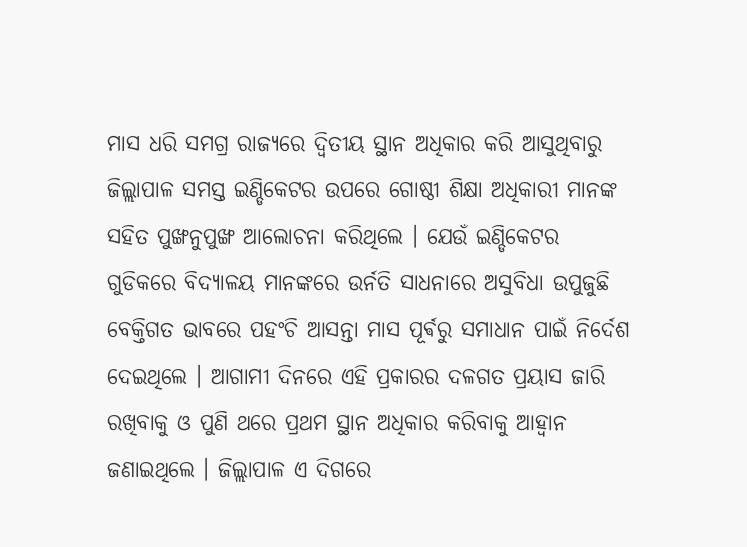ମାସ ଧରି ସମଗ୍ର ରାଜ୍ୟରେ ଦ୍ଵିତୀୟ ସ୍ଥାନ ଅଧିକାର କରି ଆସୁଥିବାରୁ ଜିଲ୍ଲାପାଳ ସମସ୍ତ ଇଣ୍ଡିକେଟର ଉପରେ ଗୋଷ୍ଠୀ ଶିକ୍ଷା ଅଧିକାରୀ ମାନଙ୍କ ସହିତ ପୁଙ୍ଖନୁପୁଙ୍ଖ ଆଲୋଚନା କରିଥିଲେ । ଯେଉଁ ଇଣ୍ଡିକେଟର ଗୁଡିକରେ ବିଦ୍ୟାଳୟ ମାନଙ୍କରେ ଉର୍ନତି ସାଧନାରେ ଅସୁବିଧା ଉପୁଜୁଛି ବେକ୍ତିଗତ ଭାବରେ ପହଂଚି ଆସନ୍ତା ମାସ ପୂର୍ଵରୁ ସମାଧାନ ପାଇଁ ନିର୍ଦେଶ ଦେଇଥିଲେ । ଆଗାମୀ ଦିନରେ ଏହି ପ୍ରକାରର ଦଳଗତ ପ୍ରୟାସ ଜାରି ରଖିବାକୁ ଓ ପୁଣି ଥରେ ପ୍ରଥମ ସ୍ଥାନ ଅଧିକାର କରିବାକୁ ଆହ୍ୱାନ ଜଣାଇଥିଲେ । ଜିଲ୍ଲାପାଳ ଏ ଦିଗରେ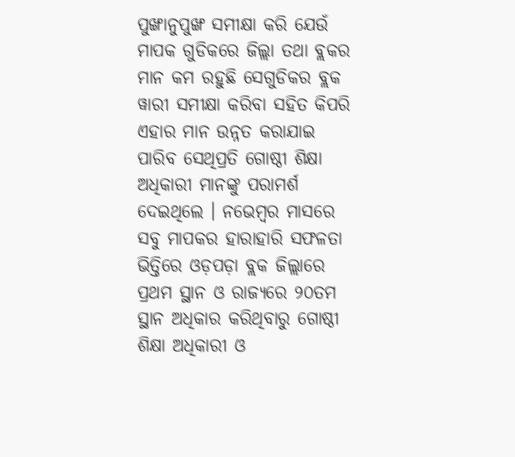ପୁଙ୍ଖାନୁପୁଙ୍ଖ ସମୀକ୍ଷା କରି ଯେଉଁ ମାପକ ଗୁଡିକରେ ଜିଲ୍ଲା ତଥା ବ୍ଲକର ମାନ କମ ରହୁଛି ସେଗୁଡିକର ବ୍ଲକ ୱାରୀ ସମୀକ୍ଷା କରିବା ସହିତ କିପରି ଏହାର ମାନ ଉନ୍ନତ କରାଯାଇ ପାରିବ ସେଥିପ୍ରତି ଗୋଷ୍ଠୀ ଶିକ୍ଷା ଅଧିକାରୀ ମାନଙ୍କୁ ପରାମର୍ଶ ଦେଇଥିଲେ । ନଭେମ୍ବର ମାସରେ ସବୁ ମାପକର ହାରାହାରି ସଫଳତା ଭିତ୍ତିରେ ଓଡ଼ପଡ଼ା ବ୍ଲକ ଜିଲ୍ଲାରେ ପ୍ରଥମ ସ୍ଥାନ ଓ ରାଜ୍ୟରେ ୨୦ତମ ସ୍ଥାନ ଅଧିକାର କରିଥିବାରୁ ଗୋଷ୍ଠୀ ଶିକ୍ଷା ଅଧିକାରୀ ଓ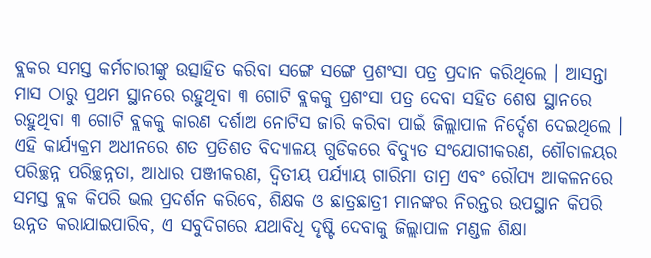ବ୍ଲକର ସମସ୍ତ କର୍ମଚାରୀଙ୍କୁ ଉତ୍ସାହିତ କରିବା ସଙ୍ଗେ ସଙ୍ଗେ ପ୍ରଶଂସା ପତ୍ର ପ୍ରଦାନ କରିଥିଲେ । ଆସନ୍ତା ମାସ ଠାରୁ ପ୍ରଥମ ସ୍ଥାନରେ ରହୁଥିବା ୩ ଗୋଟି ବ୍ଲକକୁ ପ୍ରଶଂସା ପତ୍ର ଦେବା ସହିତ ଶେଷ ସ୍ଥାନରେ ରହୁଥିବା ୩ ଗୋଟି ବ୍ଲକକୁ କାରଣ ଦର୍ଶାଅ ନୋଟିସ ଜାରି କରିବା ପାଇଁ ଜିଲ୍ଲାପାଳ ନିର୍ଦ୍ଦେଶ ଦେଇଥିଲେ । ଏହି କାର୍ଯ୍ୟକ୍ରମ ଅଧୀନରେ ଶତ ପ୍ରତିଶତ ବିଦ୍ୟାଳୟ ଗୁଡିକରେ ବିଦ୍ୟୁତ ସଂଯୋଗୀକରଣ, ଶୌଚାଳୟର ପରିଚ୍ଛନ୍ନ ପରିଚ୍ଛନ୍ନତା, ଆଧାର ପଞ୍ଜୀକରଣ, ଦ୍ଵିତୀୟ ପର୍ଯ୍ୟାୟ ଗାରିମା ତାମ୍ର ଏବଂ ରୌପ୍ୟ ଆକଳନରେ ସମସ୍ତ ବ୍ଲକ କିପରି ଭଲ ପ୍ରଦର୍ଶନ କରିବେ, ଶିକ୍ଷକ ଓ ଛାତ୍ରଛାତ୍ରୀ ମାନଙ୍କର ନିରନ୍ତର ଉପସ୍ଥାନ କିପରି ଉନ୍ନତ କରାଯାଇପାରିବ, ଏ ସବୁଦିଗରେ ଯଥାବିଧି ଦୃଷ୍ଟି ଦେବାକୁ ଜିଲ୍ଲାପାଳ ମଣ୍ଡଳ ଶିକ୍ଷା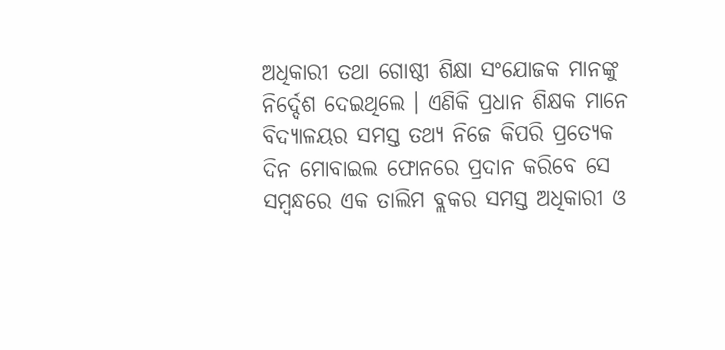ଅଧିକାରୀ ତଥା ଗୋଷ୍ଠୀ ଶିକ୍ଷା ସଂଯୋଜକ ମାନଙ୍କୁ ନିର୍ଦ୍ଦେଶ ଦେଇଥିଲେ । ଏଣିକି ପ୍ରଧାନ ଶିକ୍ଷକ ମାନେ ବିଦ୍ୟାଳୟର ସମସ୍ତ ତଥ୍ୟ ନିଜେ କିପରି ପ୍ରତ୍ୟେକ ଦିନ ମୋବାଇଲ ଫୋନରେ ପ୍ରଦାନ କରିବେ ସେ ସମ୍ୱନ୍ଧରେ ଏକ ତାଲିମ ବ୍ଲକର ସମସ୍ତ ଅଧିକାରୀ ଓ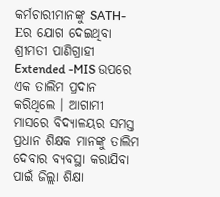କର୍ମଚାରୀମାନଙ୍କୁ SATH-Eର ଯୋଗ ଦେଇଥିବା ଶ୍ରୀମତୀ ପାଣିଗ୍ରାହୀ Extended -MIS ଉପରେ ଏକ ତାଲିମ ପ୍ରଦାନ କରିଥିଲେ । ଆଗାମୀ ମାସରେ ବିଦ୍ୟାଳୟର ସମସ୍ତ ପ୍ରଧାନ ଶିକ୍ଷକ ମାନଙ୍କୁ ତାଲିମ ଦେବାର ବ୍ୟବସ୍ଥା କରାଯିବା ପାଇଁ ଜିଲ୍ଲା ଶିକ୍ଷା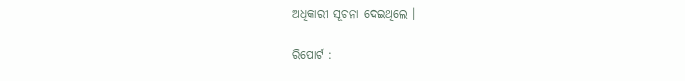ଅଧିକାରୀ ସୂଚନା ଦେଇଥିଲେ ।

ରିପୋର୍ଟ :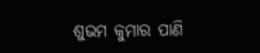ଶୁଭମ କୁମାର ପାଣି